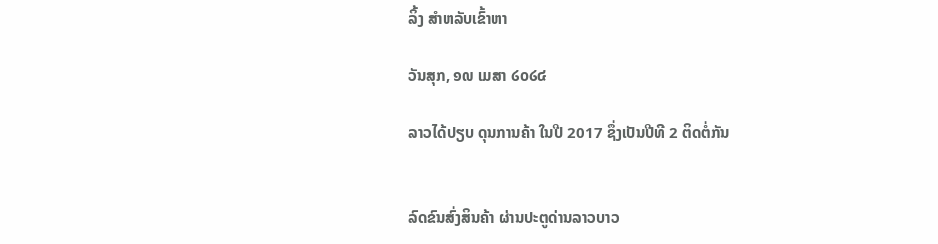ລິ້ງ ສຳຫລັບເຂົ້າຫາ

ວັນສຸກ, ໑໙ ເມສາ ໒໐໒໔

ລາວໄດ້ປຽບ ດຸນການຄ້າ ໃນປີ 2017 ຊຶ່ງເປັນປີທີ 2 ຕິດຕໍ່ກັນ


ລົດຂົນສົ່ງສິນຄ້າ ຜ່ານປະຕູດ່ານລາວບາວ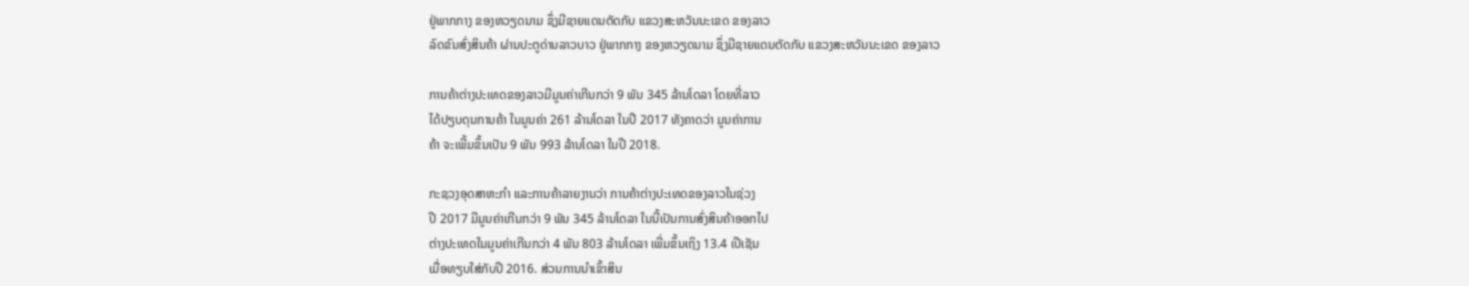ຢູ່ພາກກາງ ຂອງຫວຽດນາມ ຊຶ່ງມີຊາຍແດນຕັດກັບ ແຂວງສະຫວັນນະເຂດ ຂອງລາວ
ລົດຂົນສົ່ງສິນຄ້າ ຜ່ານປະຕູດ່ານລາວບາວ ຢູ່ພາກກາງ ຂອງຫວຽດນາມ ຊຶ່ງມີຊາຍແດນຕັດກັບ ແຂວງສະຫວັນນະເຂດ ຂອງລາວ

ການຄ້າຕ່າງປະເທດຂອງລາວມີມູນຄ່າເກີນກວ່າ 9 ພັນ 345 ລ້ານໂດລາ ໂດຍທີ່ລາວ
ໄດ້ປຽບດຸນການຄ້າ ໃນມູນຄ່າ 261 ລ້ານໂດລາ ໃນປີ 2017 ທັງຄາດວ່າ ມູນຄ່າການ
ຄ້າ ຈະເພີ້ມຂຶ້ນເປັນ 9 ພັນ 993 ລ້ານໂດລາ ໃນປີ 2018.

ກະຊວງອຸດສາຫະກໍາ ແລະການຄ້າລາຍງານວ່າ ການຄ້າຕ່າງປະເທດຂອງລາວໃນຊ່ວງ
ປີ 2017 ມີມູນຄ່າເກີນກວ່າ 9 ພັນ 345 ລ້ານໂດລາ ໃນນີ້ເປັນການສົ່ງສິນຄ້າອອກໄປ
ຕ່າງປະເທດໃນມູນຄ່າເກີນກວ່າ 4 ພັນ 803 ລ້ານໂດລາ ເພີ່ມຂຶ້ນເຖິງ 13.4 ເປີເຊັນ
ເມື່ອທຽບໃສ່ກັບປີ 2016. ສ່ວນການນໍາເຂົ້າສິນ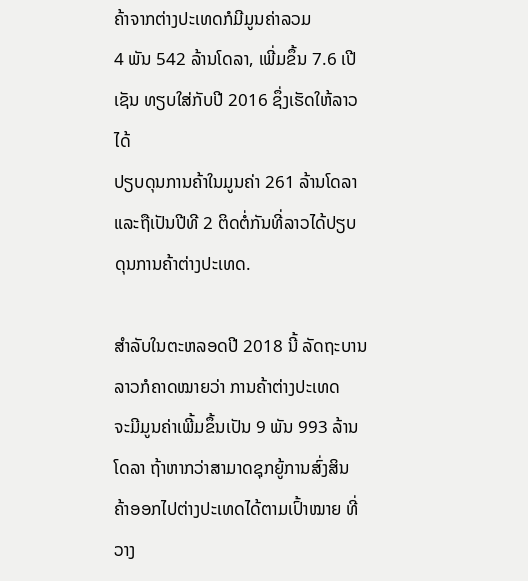ຄ້າຈາກຕ່າງປະເທດກໍມີມູນຄ່າລວມ
4 ພັນ 542 ລ້ານໂດລາ, ເພີ່ມຂຶ້ນ 7.6 ເປີເຊັນ ທຽບໃສ່ກັບປີ 2016 ຊຶ່ງເຮັດໃຫ້ລາວໄດ້
ປຽບດຸນການຄ້າໃນມູນຄ່າ 261 ລ້ານໂດລາ ແລະຖືເປັນປີທີ 2 ຕິດຕໍ່ກັນທີ່ລາວໄດ້ປຽບ
ດຸນການຄ້າຕ່າງປະເທດ.

ສໍາລັບໃນຕະຫລອດປີ 2018 ນີ້ ລັດຖະບານລາວກໍຄາດໝາຍວ່າ ການຄ້າຕ່າງປະເທດ
ຈະມີມູນຄ່າເພີ້ມຂຶ້ນເປັນ 9 ພັນ 993 ລ້ານໂດລາ ຖ້າຫາກວ່າສາມາດຊຸກຍູ້ການສົ່ງສິນ
ຄ້າອອກໄປຕ່າງປະເທດໄດ້ຕາມເປົ້າໝາຍ ທີ່ວາງ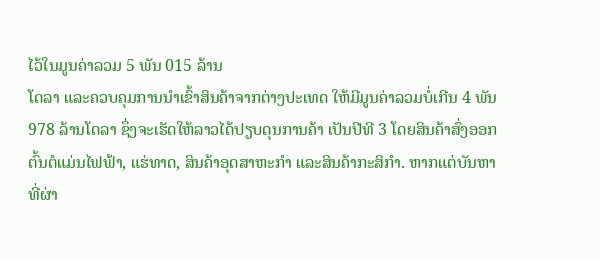ໄວ້ໃນມູນຄ່າລວມ 5 ພັນ 015 ລ້ານ
ໂດລາ ແລະຄວບຄຸມການນໍາເຂົ້າສິນຄ້າຈາກຕ່າງປະເທດ ໃຫ້ມີມູນຄ່າລວມບໍ່ເກີນ 4 ພັນ
978 ລ້ານໂດລາ ຊຶ່ງຈະເຮັດໃຫ້ລາວໄດ້ປຽບດຸນການຄ້າ ເປັນປີທີ 3 ໂດຍສິນຄ້າສົ່ງອອກ
ຕົ້ນຕໍແມ່ນໄຟຟ້າ, ແຮ່ທາດ, ສິນຄ້າອຸດສາຫະກໍາ ແລະສິນຄ້າກະສິກໍາ. ຫາກແຕ່ບັນຫາ
ທີ່ຜ່າ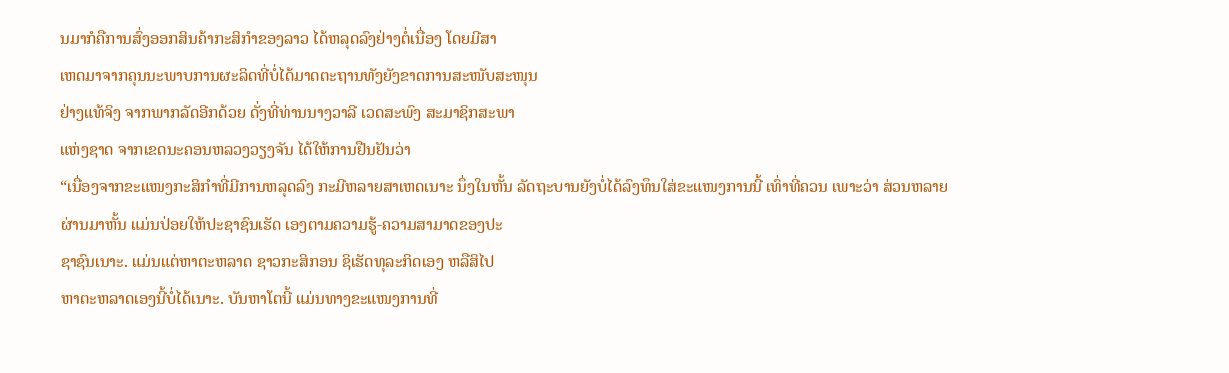ນມາກໍຄືການສົ່ງອອກສິນຄ້າກະສິກໍາຂອງລາວ ໄດ້ຫລຸດລົງຢ່າງຕໍ່ເນື່ອງ ໂດຍມີສາ
ເຫດມາຈາກຄຸນນະພາບການຜະລິດທີ່ບໍ່ໄດ້ມາດຕະຖານທັງຍັງຂາດການສະໜັບສະໜຸນ
ຢ່າງແທ້ຈິງ ຈາກພາກລັດອີກດ້ວຍ ດັ່ງທີ່ທ່ານນາງວາລີ ເວດສະພົງ ສະມາຊິກສະພາ
ແຫ່ງຊາດ ຈາກເຂດນະຄອນຫລວງວຽງຈັນ ໄດ້ໃຫ້ການຢືນຢັນວ່າ
“ເນື່ອງຈາກຂະແໜງກະສິກໍາທີ່ມີການຫລຸດລົງ ກະມີຫລາຍສາເຫດເນາະ ນຶ່ງໃນຫັ້ນ ລັດຖະບານຍັງບໍ່ໄດ້ລົງທຶນໃສ່ຂະແໜງການນີ້ ເທົ່າທີ່ຄວນ ເພາະວ່າ ສ່ວນຫລາຍ
ຜ່ານມາຫັ້ນ ແມ່ນປ່ອຍໃຫ້ປະຊາຊົນເຮັດ ເອງຕາມຄວາມຮູ້-ຄວາມສາມາດຂອງປະ
ຊາຊົນເນາະ. ແມ່ນແຕ່ຫາຕະຫລາດ ຊາວກະສິກອນ ຊິເຮັດທຸລະກິດເອງ ຫລືສິໄປ
ຫາຕະຫລາດເອງນີ້ບໍ່ໄດ້ເນາະ. ບັນຫາໂຕນີ້ ແມ່ນທາງຂະແໜງການທີ່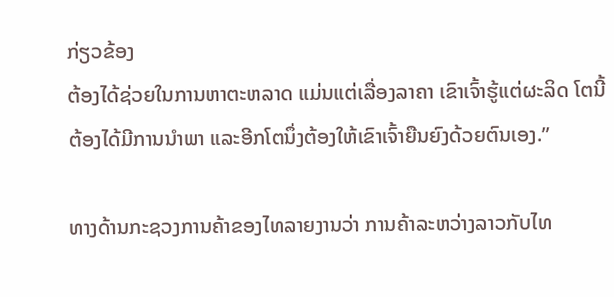ກ່ຽວຂ້ອງ
ຕ້ອງໄດ້ຊ່ວຍໃນການຫາຕະຫລາດ ແມ່ນແຕ່ເລື່ອງລາຄາ ເຂົາເຈົ້າຮູ້ແຕ່ຜະລິດ ໂຕນີ້
ຕ້ອງໄດ້ມີການນໍາພາ ແລະອີກໂຕນຶ່ງຕ້ອງໃຫ້ເຂົາເຈົ້າຍືນຍົງດ້ວຍຕົນເອງ.”

ທາງດ້ານກະຊວງການຄ້າຂອງໄທລາຍງານວ່າ ການຄ້າລະຫວ່າງລາວກັບໄທ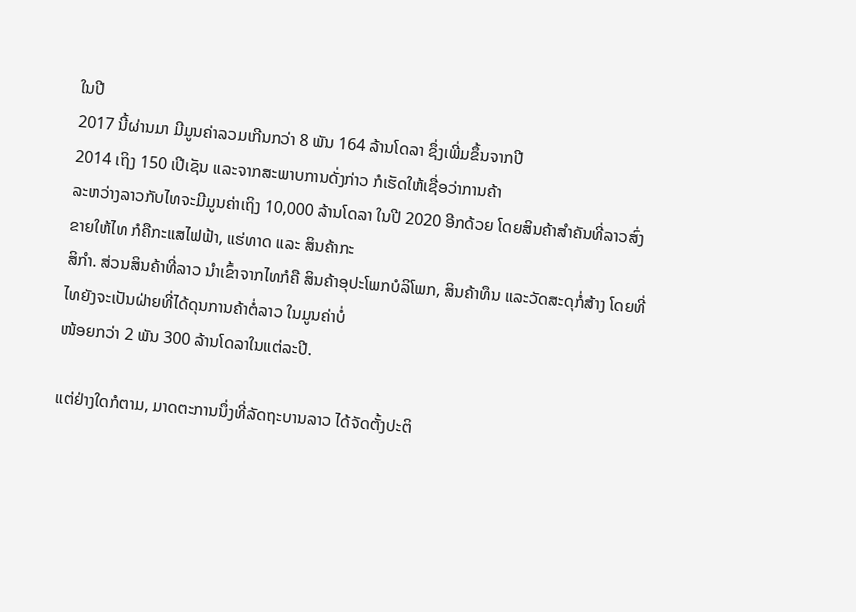ໃນປີ
2017 ນີ້ຜ່ານມາ ມີມູນຄ່າລວມເກີນກວ່າ 8 ພັນ 164 ລ້ານໂດລາ ຊຶ່ງເພີ່ມຂຶ້ນຈາກປີ
2014 ເຖິງ 150 ເປີເຊັນ ແລະຈາກສະພາບການດັ່ງກ່າວ ກໍເຮັດໃຫ້ເຊື່ອວ່າການຄ້າ
ລະຫວ່າງລາວກັບໄທຈະມີມູນຄ່າເຖິງ 10,000 ລ້ານໂດລາ ໃນປີ 2020 ອີກດ້ວຍ ໂດຍສິນຄ້າສຳຄັນທີ່ລາວສົ່ງຂາຍໃຫ້ໄທ ກໍຄືກະແສໄຟຟ້າ, ແຮ່ທາດ ແລະ ສິນຄ້າກະ
ສິກໍາ. ສ່ວນສິນຄ້າທີ່ລາວ ນຳເຂົ້າຈາກໄທກໍຄື ສິນຄ້າອຸປະໂພກບໍລິໂພກ, ສິນຄ້າທຶນ ແລະວັດສະດຸກໍ່ສ້າງ ໂດຍທີ່ໄທຍັງຈະເປັນຝ່າຍທີ່ໄດ້ດຸນການຄ້າຕໍ່ລາວ ໃນມູນຄ່າບໍ່
ໜ້ອຍກວ່າ 2 ພັນ 300 ລ້ານໂດລາໃນແຕ່ລະປີ.

ແຕ່ຢ່າງໃດກໍຕາມ, ມາດຕະການນຶ່ງທີ່ລັດຖະບານລາວ ໄດ້ຈັດຕັ້ງປະຕິ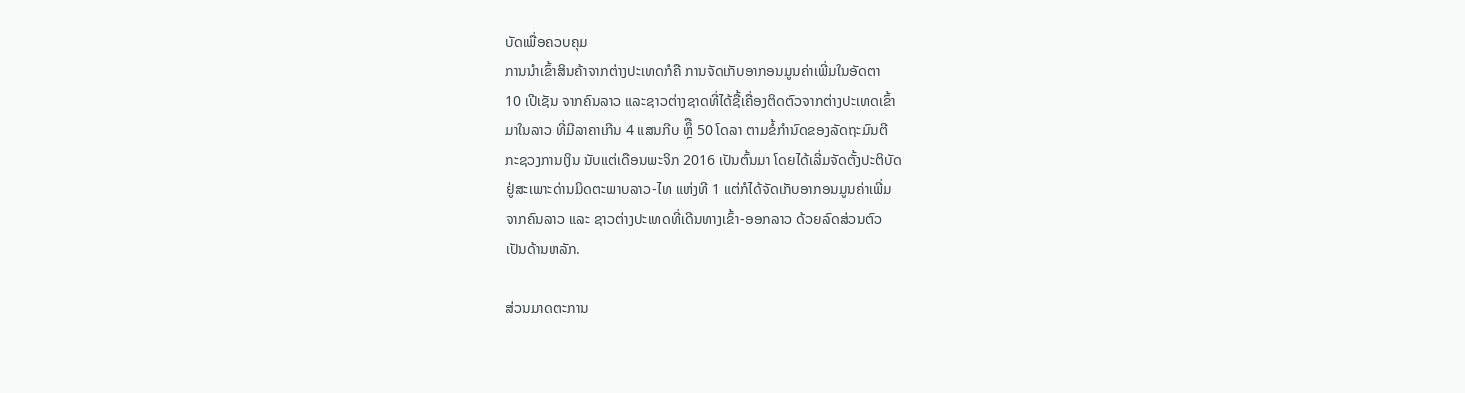ບັດເພື່ອຄວບຄຸມ
ການນຳເຂົ້າສິນຄ້າຈາກຕ່າງປະເທດກໍຄື ການຈັດເກັບອາກອນມູນຄ່າເພີ່ມໃນອັດຕາ
10 ເປີເຊັນ ຈາກຄົນລາວ ແລະຊາວຕ່າງຊາດທີ່ໄດ້ຊື້ເຄື່ອງຕິດຕົວຈາກຕ່າງປະເທດເຂົ້າ
ມາໃນລາວ ທີ່ມີລາຄາເກີນ 4 ແສນກີບ ຫຼຶື 50 ໂດລາ ຕາມຂໍ້ກຳນົດຂອງລັດຖະມົນຕີ
ກະຊວງການເງິນ ນັບແຕ່ເດືອນພະຈິກ 2016 ເປັນຕົ້ນມາ ໂດຍໄດ້ເລີ່ມຈັດຕັ້ງປະຕິບັດ
ຢູ່ສະເພາະດ່ານມິດຕະພາບລາວ-ໄທ ແຫ່ງທີ 1 ແຕ່ກໍໄດ້ຈັດເກັບອາກອນມູນຄ່າເພີ່ມ
ຈາກຄົນລາວ ແລະ ຊາວຕ່າງປະເທດທີ່ເດີນທາງເຂົ້າ-ອອກລາວ ດ້ວຍລົດສ່ວນຕົວ
ເປັນດ້ານຫລັກ.

ສ່ວນມາດຕະການ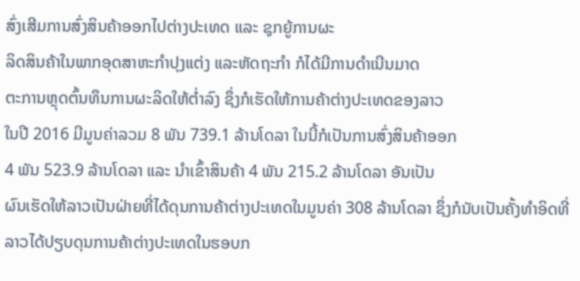ສົ່ງເສີມການສົ່ງສິນຄ້າອອກໄປຕ່າງປະເທດ ແລະ ຊຸກຍູ້ການຜະ
ລິດສິນຄ້າໃນພາກອຸດສາຫະກຳປຸງແຕ່ງ ແລະຫັດຖະກຳ ກໍໄດ້ມີການດຳເນີນມາດ
ຕະການຫຼຸດຕົ້ນທຶນການຜະລິດໃຫ້ຕໍ່າລົງ ຊຶ່ງກໍເຮັດໃຫ້ການຄ້າຕ່າງປະເທດຂອງລາວ
ໃນປີ 2016 ມີມູນຄ່າລວມ 8 ພັນ 739.1 ລ້ານໂດລາ ໃນນີ້ກໍເປັນການສົ່ງສິນຄ້າອອກ
4 ພັນ 523.9 ລ້ານໂດລາ ແລະ ນຳເຂົ້າສິນຄ້າ 4 ພັນ 215.2 ລ້ານໂດລາ ອັນເປັນ
ຜົນເຮັດໃຫ້ລາວເປັນຝ່າຍທີ່ໄດ້ດຸນການຄ້າຕ່າງປະເທດໃນມູນຄ່າ 308 ລ້ານໂດລາ ຊຶ່ງກໍນັບເປັນຄັ້ງທຳອິດທີ່ລາວໄດ້ປຽບດຸນການຄ້າຕ່າງປະເທດໃນຮອບກ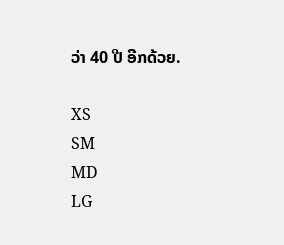ວ່າ 40 ປີ ອີກດ້ວຍ.

XS
SM
MD
LG